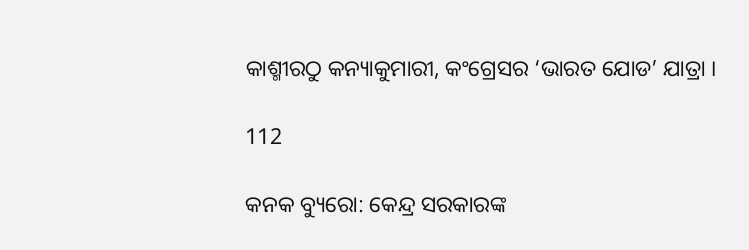କାଶ୍ମୀରଠୁ କନ୍ୟାକୁମାରୀ, କଂଗ୍ରେସର ‘ଭାରତ ଯୋଡ’ ଯାତ୍ରା ।

112

କନକ ବ୍ୟୁରୋ: କେନ୍ଦ୍ର ସରକାରଙ୍କ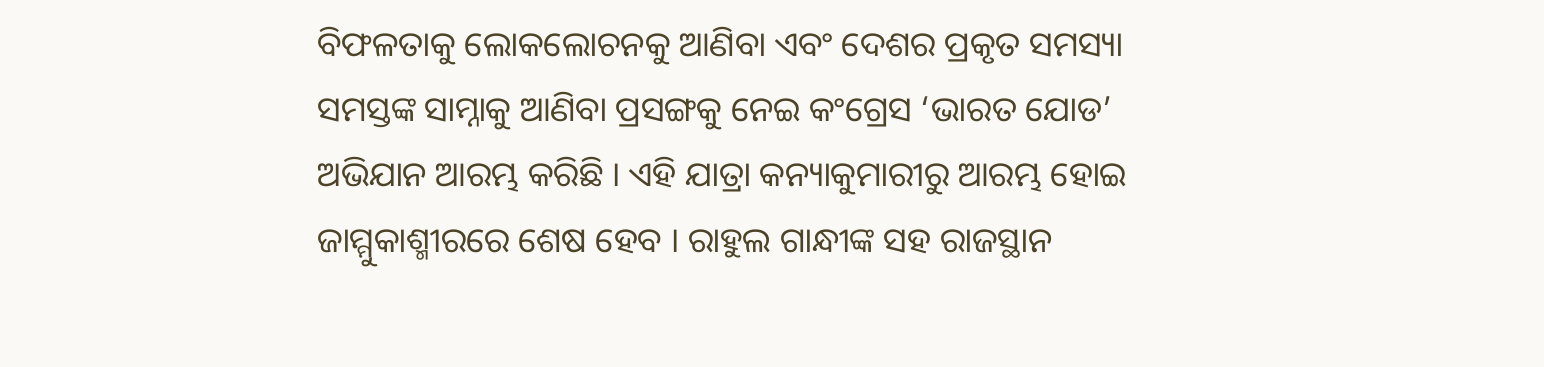ବିଫଳତାକୁ ଲୋକଲୋଚନକୁ ଆଣିବା ଏବଂ ଦେଶର ପ୍ରକୃତ ସମସ୍ୟା ସମସ୍ତଙ୍କ ସାମ୍ନାକୁ ଆଣିବା ପ୍ରସଙ୍ଗକୁ ନେଇ କଂଗ୍ରେସ ‘ଭାରତ ଯୋଡ’ ଅଭିଯାନ ଆରମ୍ଭ କରିଛି । ଏହି ଯାତ୍ରା କନ୍ୟାକୁମାରୀରୁ ଆରମ୍ଭ ହୋଇ ଜାମ୍ମୁକାଶ୍ମୀରରେ ଶେଷ ହେବ । ରାହୁଲ ଗାନ୍ଧୀଙ୍କ ସହ ରାଜସ୍ଥାନ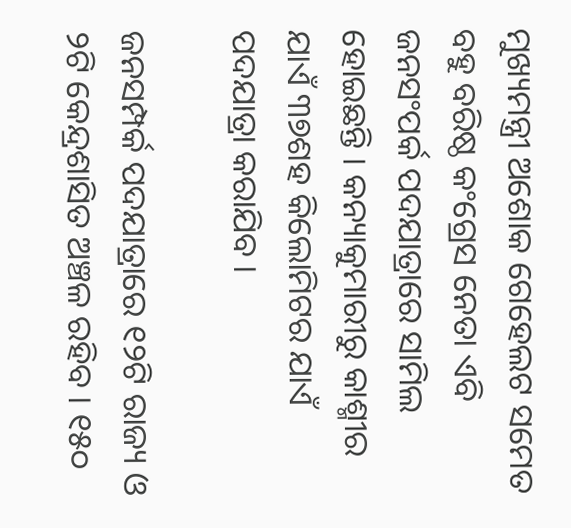ମୁଖ୍ୟମନ୍ତ୍ରୀ ଅଶୋକ ଗେହେଲଟ ସମେତ ବହୁ ବରିଷ୍ଠ କଂଗ୍ରେସ ନେତା ଏବି ଜନସଂପର୍କ ପଦଯାତ୍ରାରେ ସାମିଲ ହୋଇଛନ୍ତି । କନ୍ୟାକୁମାରୀରୁ କାଶ୍ମୀର ଯାଏଁ ୩୭ଶହ କିଲୋମିଟର ଯାଏଁ ପଦଯାତ୍ରା କରାଯିବ ।

ଜନସମ୍ପର୍କ ପଦଯାତ୍ରାରେ ୧୨ଟି ରାଜ୍ୟ ଓ ୨ଟି କେନ୍ଦ୍ରଶାସିତ ଅଞ୍ଚଳ ରହିବ । ୧୫୦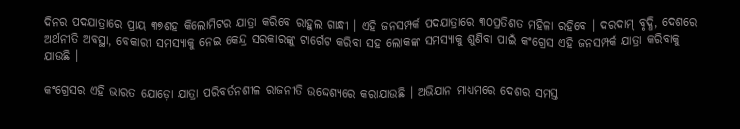ଦିନର ପଦଯାତ୍ରାରେ ପ୍ରାୟ ୩୭ଶହ କିଲୋମିଟର ଯାତ୍ରା କରିବେ ରାହୁଲ ଗାନ୍ଧୀ । ଏହି ଜନସମ୍ପର୍କ ପଦଯାତ୍ରାରେ ୩୦ପ୍ରତିଶତ ମହିଳା ରହିବେ । ଦରଦାମ୍ ବୃଦ୍ଧି, ଦେଶରେ ଅର୍ଥନୀତି ଅବସ୍ଥା, ବେକାରୀ ସମସ୍ୟାକୁ ନେଇ କେନ୍ଦ୍ର ସରକାରଙ୍କୁ ଟାର୍ଗେଟ କରିବା ସହ ଲୋକଙ୍କ ସମସ୍ୟାକୁ ଶୁଣିବା ପାଇଁ କଂଗ୍ରେସ ଏହି ଜନସମ୍ପର୍କ ଯାତ୍ରା କରିବାକୁ ଯାଉଛି ।

କଂଗ୍ରେସର ଏହି ଭାରତ ଯୋଡ଼ୋ ଯାତ୍ରା ପରିବର୍ତନଶୀଳ ରାଜନୀତି ଉଦ୍ଦେଶ୍ୟରେ କରାଯାଉଛି । ଅଭିଯାନ ମାଧ୍ୟମରେ ଦେଶର ସମସ୍ତ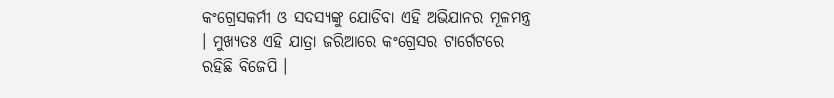କଂଗ୍ରେସକର୍ମୀ ଓ ସଦସ୍ୟଙ୍କୁ ଯୋଡିବା ଏହି ଅଭିଯାନର ମୂଳମନ୍ତ୍ର । ମୁଖ୍ୟତଃ ଏହି ଯାତ୍ରା ଜରିଆରେ କଂଗ୍ରେସର ଟାର୍ଗେଟରେ ରହିଛି ବିଜେପି ।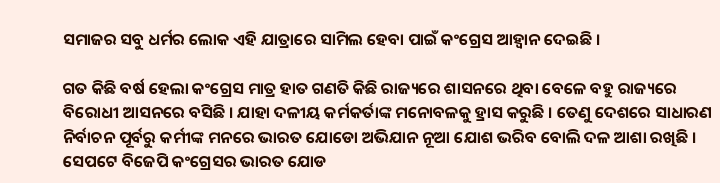ସମାଜର ସବୁ ଧର୍ମର ଲୋକ ଏହି ଯାତ୍ରାରେ ସାମିଲ ହେବା ପାଇଁ କଂଗ୍ରେସ ଆହ୍ୱାନ ଦେଇଛି ।

ଗତ କିଛି ବର୍ଷ ହେଲା କଂଗ୍ରେସ ମାତ୍ର ହାତ ଗଣତି କିଛି ରାଜ୍ୟରେ ଶାସନରେ ଥିବା ବେଳେ ବହୁ ରାଜ୍ୟରେ ବିରୋଧୀ ଆସନରେ ବସିଛି । ଯାହା ଦଳୀୟ କର୍ମକର୍ତାଙ୍କ ମନୋବଳକୁ ହ୍ରାସ କରୁଛି । ତେଣୁ ଦେଶରେ ସାଧାରଣ ନିର୍ବାଚନ ପୂର୍ବରୁ କର୍ମୀଙ୍କ ମନରେ ଭାରତ ଯୋଡୋ ଅଭିଯାନ ନୂଆ ଯୋଶ ଭରିବ ବୋଲି ଦଳ ଆଶା ରଖିଛି । ସେପଟେ ବିଜେପି କଂଗ୍ରେସର ଭାରତ ଯୋଡ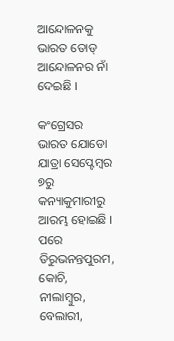ଆନ୍ଦୋଳନକୁ ଭାରତ ତୋଡ୍ ଆନ୍ଦୋଳନର ନାଁ ଦେଇଛି ।

କଂଗ୍ରେସର ଭାରତ ଯୋଡୋ ଯାତ୍ରା ସେପ୍ଟେମ୍ବର ୭ରୁ କନ୍ୟାକୁମାରୀରୁ ଆରମ୍ଭ ହୋଇଛି । ପରେ ତିରୁଭନନ୍ତପୁରମ, କୋଚି, ନୀଲାମ୍ବୁର, ବେଲାରୀ,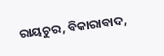ରାୟଚୁର, ବିକାରାବାଦ,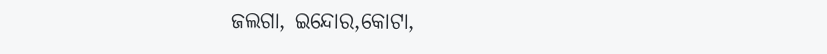ଜଲଗା, ଇନ୍ଦୋର,କୋଟା,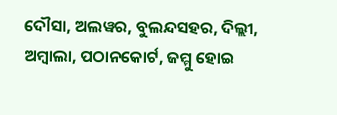ଦୌସା, ଅଲୱର, ବୁଲନ୍ଦସହର, ଦିଲ୍ଲୀ, ଅମ୍ବାଲା, ପଠାନକୋର୍ଟ, ଜମ୍ମୁ ହୋଇ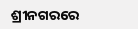ଶ୍ରୀନଗରରେ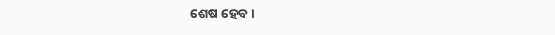ଶେଷ ହେବ ।